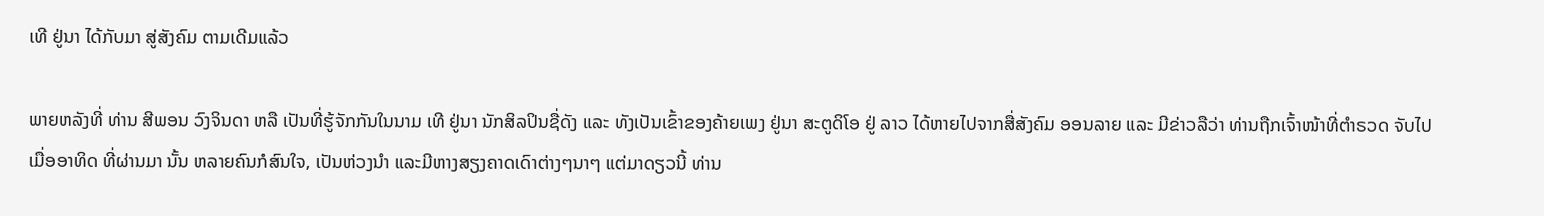ເທີ ຢູ່ນາ ໄດ້ກັບມາ ສູ່ສັງຄົມ ຕາມເດີມແລ້ວ

ພາຍຫລັງທີ່ ທ່ານ ສີພອນ ວົງຈິນດາ ຫລື ເປັນທີ່ຮູ້ຈັກກັນໃນນາມ ເທີ ຢູ່ນາ ນັກສິລປິນຊື່ດັງ ແລະ ທັງເປັນເຂົ້າຂອງຄ້າຍເພງ ຢູ່ນາ ສະຕູດິໂອ ຢູ່ ລາວ ໄດ້ຫາຍໄປຈາກສື່ສັງຄົມ ອອນລາຍ ແລະ ມີຂ່າວລືວ່າ ທ່ານຖືກເຈົ້າໜ້າທີ່ຕໍາຣວດ ຈັບໄປເມື່ອອາທິດ ທີ່ຜ່ານມາ ນັ້ນ ຫລາຍຄົນກໍສົນໃຈ, ເປັນຫ່ວງນໍາ ແລະມີຫາງສຽງຄາດເດົາຕ່າງໆນາໆ ແຕ່ມາດຽວນີ້ ທ່ານ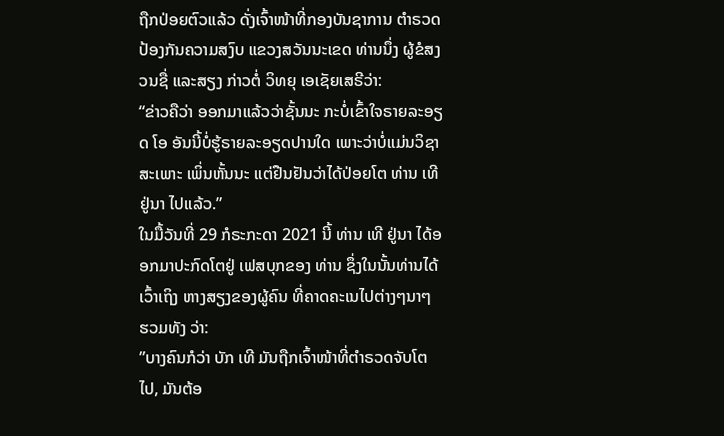ຖືກປ່ອຍຕົວແລ້ວ ດັ່ງເຈົ້າໜ້າທີ່ກອງບັນຊາການ ຕໍາຣວດປ້ອງກັນຄວາມສງົບ ແຂວງສວັນນະເຂດ ທ່ານນຶ່ງ ຜູ້ຂໍສງວນຊື່ ແລະສຽງ ກ່າວຕໍ່ ວິທຍຸ ເອເຊັຍເສຣີວ່າ:
“ຂ່າວຄືວ່າ ອອກມາແລ້ວວ່າຊັ້ນນະ ກະບໍ່ເຂົ້າໃຈຣາຍລະອຽດ ໂອ ອັນນີ້ບໍ່ຮູ້ຣາຍລະອຽດປານໃດ ເພາະວ່າບໍ່ແມ່ນວິຊາສະເພາະ ເພິ່ນຫັ້ນນະ ແຕ່ຢືນຢັນວ່າໄດ້ປ່ອຍໂຕ ທ່ານ ເທີ ຢູ່ນາ ໄປແລ້ວ.”
ໃນມື້ວັນທີ່ 29 ກໍຣະກະດາ 2021 ນີ້ ທ່ານ ເທີ ຢູ່ນາ ໄດ້ອອກມາປະກົດໂຕຢູ່ ເຟສບຸກຂອງ ທ່ານ ຊຶ່ງໃນນັ້ນທ່ານໄດ້ເວົ້າເຖິງ ຫາງສຽງຂອງຜູ້ຄົນ ທີ່ຄາດຄະເນໄປຕ່າງໆນາໆ ຮວມທັງ ວ່າ:
”ບາງຄົນກໍວ່າ ບັກ ເທີ ມັນຖືກເຈົ້າໜ້າທີ່ຕຳຣວດຈັບໂຕໄປ, ມັນຕ້ອ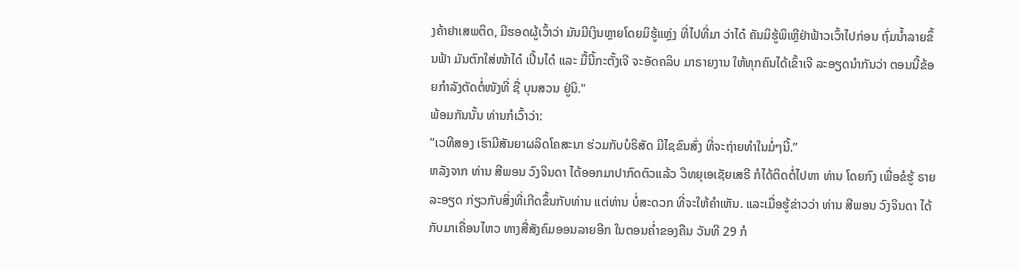ງຄ້າຢາເສພຕິດ, ມີຮອດຜູ້ເວົ້າວ່າ ມັນມີເງິນຫຼາຍໂດຍມິຮູ້ແຫຼ່ງ ທີ່ໄປທີ່ມາ ວ່າໄດ໋ ຄັນມິຮູ້ພິເຫຼີຢ່າຟ້າວເວົ້າໄປກ່ອນ ຖົ່ມນໍ້າລາຍຂຶ້ນຟ້າ ມັນຕົກໃສ່ໜ້າໄດ໋ ເປີ້ນໄດ໋ ແລະ ມື້ນີ້ກະຕັ້ງເຈີ ຈະອັດຄລິບ ມາຣາຍງານ ໃຫ້ທຸກຄົນໄດ້ເຂົ້າເຈີ ລະອຽດນໍາກັນວ່າ ຕອນນີ້ຂ້ອຍກໍາລັງຕັດຕໍ່ໜັງທີ່ ຊື່ ບຸນສວນ ຢູ່ນິ."
ພ້ອມກັນນັ້ນ ທ່ານກໍເວົ້າວ່າ:
”ເວທີສອງ ເຮົາມີສັນຍາຜລິດໂຄສະນາ ຮ່ວມກັບບໍຣິສັດ ມີໄຊຂົນສົ່ງ ທີ່ຈະຖ່າຍທໍາໃນມໍ່ໆນີ້.”
ຫລັງຈາກ ທ່ານ ສີພອນ ວົງຈິນດາ ໄດ້ອອກມາປາກົດຕົວແລ້ວ ວິທຍຸເອເຊັຍເສຣີ ກໍໄດ້ຕິດຕໍ່ໄປຫາ ທ່ານ ໂດຍກົງ ເພື່ອຂໍຮູ້ ຣາຍລະອຽດ ກ່ຽວກັບສິ່ງທີ່ເກີດຂຶ້ນກັບທ່ານ ແຕ່ທ່ານ ບໍ່ສະດວກ ທີ່ຈະໃຫ້ຄໍາເຫັນ. ແລະເມື່ອຮູ້ຂ່າວວ່າ ທ່ານ ສີພອນ ວົງຈິນດາ ໄດ້ກັບມາເຄື່ອນໄຫວ ທາງສື່ສັງຄົມອອນລາຍອີກ ໃນຕອນຄໍ່າຂອງຄືນ ວັນທີ 29 ກໍ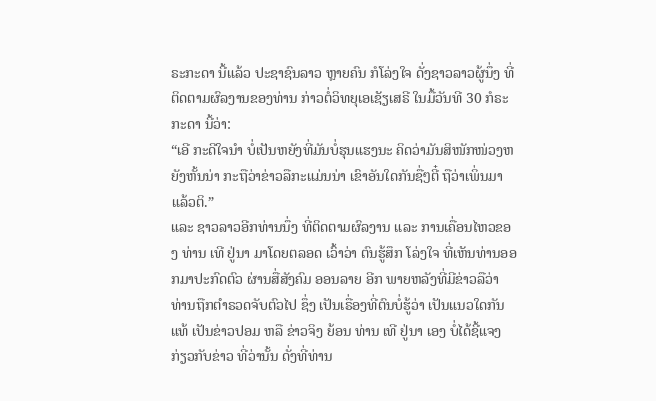ຣະກະດາ ນີ້ແລ້ວ ປະຊາຊົນລາວ ຫຼາຍຄົນ ກໍໂລ່ງໃຈ ດັ່ງຊາວລາວຜູ້ນຶ່ງ ທີ່ຕິດຕາມຜົລງານຂອງທ່ານ ກ່າວຕໍ່ວິທຍຸເອເຊັຽເສຣີ ໃນມື້ວັນທີ 30 ກໍຣະກະດາ ນີ້ວ່າ:
“ເອີ ກະດີໃຈນໍາ ບໍ່ເປັນຫຍັງທີ່ມັນບໍ່ຮຸນແຮງນະ ຄິດວ່າມັນສິໜັກໜ່ວງຫຍັງຫັ້ນນ່າ ກະຖືວ່າຂ່າວລືກະແມ່ນນ່າ ເຂົາອັນໃດກັນຊື່ໆຕີ໋ ຖືວ່າເພິ່ນມາແລ້ວຕິ.”
ແລະ ຊາວລາວອີກທ່ານນຶ່ງ ທີ່ຕິດຕາມຜົລງານ ແລະ ການເຄື່ອນໄຫວຂອງ ທ່ານ ເທີ ຢູ່ນາ ມາໂດຍຕລອດ ເວົ້າວ່າ ຕົນຮູ້ສຶກ ໂລ່ງໃຈ ທີ່ເຫັນທ່ານອອກມາປະກົດຕົວ ຜ່ານສື່ສັງຄົມ ອອນລາຍ ອີກ ພາຍຫລັງທີ່ມີຂ່າວລືວ່າ ທ່ານຖືກຕໍາຣວດຈັບຕົວໄປ ຊຶ່ງ ເປັນເຣື່ອງທີ່ຕົນບໍ່ຮູ້ວ່າ ເປັນແນວໃດກັນແທ້ ເປັນຂ່າວປອມ ຫລື ຂ່າວຈິງ ຍ້ອນ ທ່ານ ເທີ ຢູ່ນາ ເອງ ບໍ່ໄດ້ຊີ້ແຈງ ກ່ຽວກັບຂ່າວ ທີ່ວ່ານັ້ນ ດັ່ງທີ່ທ່ານ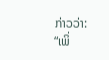ກ່າວວ່າ:
“ເພິ່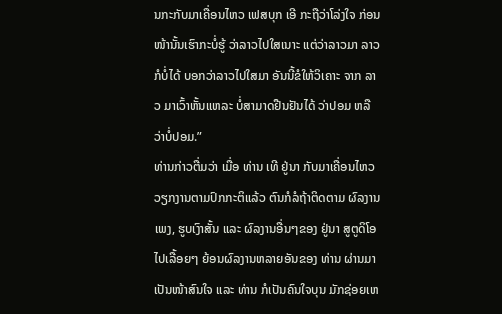ນກະກັບມາເຄື່ອນໄຫວ ເຟສບຸກ ເອີ ກະຖືວ່າໂລ່ງໃຈ ກ່ອນໜ້ານັ້ນເຮົາກະບໍ່ຮູ້ ວ່າລາວໄປໃສເນາະ ແຕ່ວ່າລາວມາ ລາວກໍບໍ່ໄດ້ ບອກວ່າລາວໄປໃສມາ ອັນນີ້ຂໍໃຫ້ວິເຄາະ ຈາກ ລາວ ມາເວົ້າຫັ້ນແຫລະ ບໍ່ສາມາດຢືນຢັນໄດ້ ວ່າປອມ ຫລື ວ່າບໍ່ປອມ.”
ທ່ານກ່າວຕື່ມວ່າ ເມື່ອ ທ່ານ ເທີ ຢູ່ນາ ກັບມາເຄື່ອນໄຫວ ວຽກງານຕາມປົກກະຕິແລ້ວ ຕົນກໍລໍຖ້າຕິດຕາມ ຜົລງານເພງ, ຮູບເງົາສັ້ນ ແລະ ຜົລງານອື່ນໆຂອງ ຢູ່ນາ ສູຕູດິໂອ ໄປເລື້ອຍໆ ຍ້ອນຜົລງານຫລາຍອັນຂອງ ທ່ານ ຜ່ານມາ ເປັນໜ້າສົນໃຈ ແລະ ທ່ານ ກໍເປັນຄົນໃຈບຸນ ມັກຊ່ອຍເຫ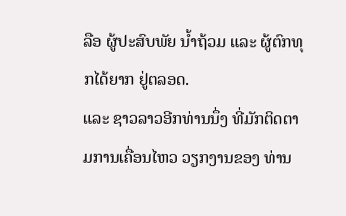ລືອ ຜູ້ປະສົບພັຍ ນໍ້າຖ້ວມ ແລະ ຜູ້ຕົກທຸກໄດ້ຍາກ ຢູ່ຕລອດ.
ແລະ ຊາວລາວອີກທ່ານນຶ່ງ ທີ່ມັກຕິດຕາມການເຄື່ອນໄຫວ ວຽກງານຂອງ ທ່ານ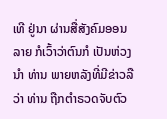ເທີ ຢູ່ນາ ຜ່ານສື່ສັງຄົມອອນລາຍ ກໍເວົ້າວ່າຕົນກໍ ເປັນຫ່ວງນໍາ ທ່ານ ພາຍຫລັງທີ່ມີຂ່າວລືວ່າ ທ່ານ ຖືກຕໍາຣວດຈັບຕົວ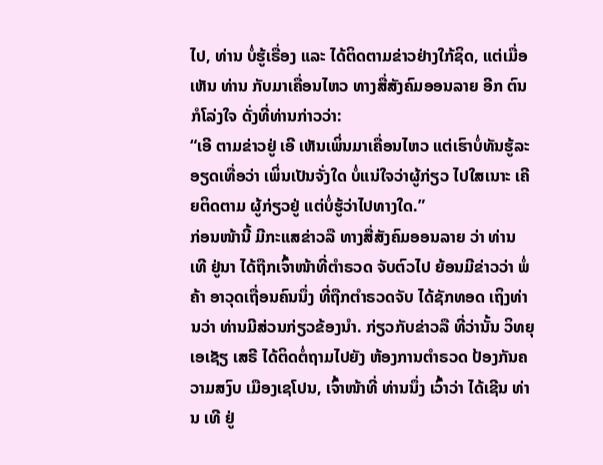ໄປ, ທ່ານ ບໍ່ຮູ້ເຣື່ອງ ແລະ ໄດ້ຕິດຕາມຂ່າວຢ່າງໃກ້ຊິດ, ແຕ່ເມື່ອເຫັນ ທ່ານ ກັບມາເຄື່ອນໄຫວ ທາງສື່ສັງຄົມອອນລາຍ ອີກ ຕົນກໍໂລ່ງໃຈ ດັ່ງທີ່ທ່ານກ່າວວ່າ:
“ເອີ ຕາມຂ່າວຢູ່ ເອີ ເຫັນເພິ່ນມາເຄື່ອນໄຫວ ແຕ່ເຮົາບໍ່ທັນຮູ້ລະອຽດເທື່ອວ່າ ເພິ່ນເປັນຈັ່ງໃດ ບໍ່ແນ່ໃຈວ່າຜູ້ກ່ຽວ ໄປໃສເນາະ ເຄີຍຕິດຕາມ ຜູ້ກ່ຽວຢູ່ ແຕ່ບໍ່ຮູ້ວ່າໄປທາງໃດ.”
ກ່ອນໜ້ານີ້ ມີກະແສຂ່າວລື ທາງສື່ສັງຄົມອອນລາຍ ວ່າ ທ່ານ ເທີ ຢູ່ນາ ໄດ້ຖືກເຈົ້າໜ້າທີ່ຕໍາຣວດ ຈັບຕົວໄປ ຍ້ອນມີຂ່າວວ່າ ພໍ່ຄ້າ ອາວຸດເຖື່ອນຄົນນຶ່ງ ທີ່ຖືກຕໍາຣວດຈັບ ໄດ້ຊັກທອດ ເຖິງທ່ານວ່າ ທ່ານມີສ່ວນກ່ຽວຂ້ອງນໍາ. ກ່ຽວກັບຂ່າວລື ທີ່ວ່ານັ້ນ ວິທຍຸເອເຊັຽ ເສຣີ ໄດ້ຕິດຕໍ່ຖາມໄປຍັງ ຫ້ອງການຕໍາຣວດ ປ້ອງກັນຄວາມສງົບ ເມືອງເຊໂປນ, ເຈົ້າໜ້າທີ່ ທ່ານນຶ່ງ ເວົ້າວ່າ ໄດ້ເຊີນ ທ່ານ ເທີ ຢູ່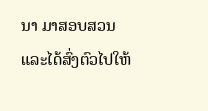ນາ ມາສອບສວນ ແລະໄດ້ສົ່ງຕົວໄປໃຫ້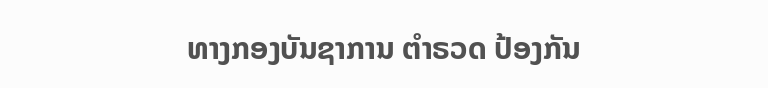ທາງກອງບັນຊາການ ຕໍາຣວດ ປ້ອງກັນ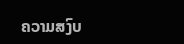ຄວາມສງົບ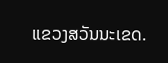ແຂວງສວັນນະເຂດ.